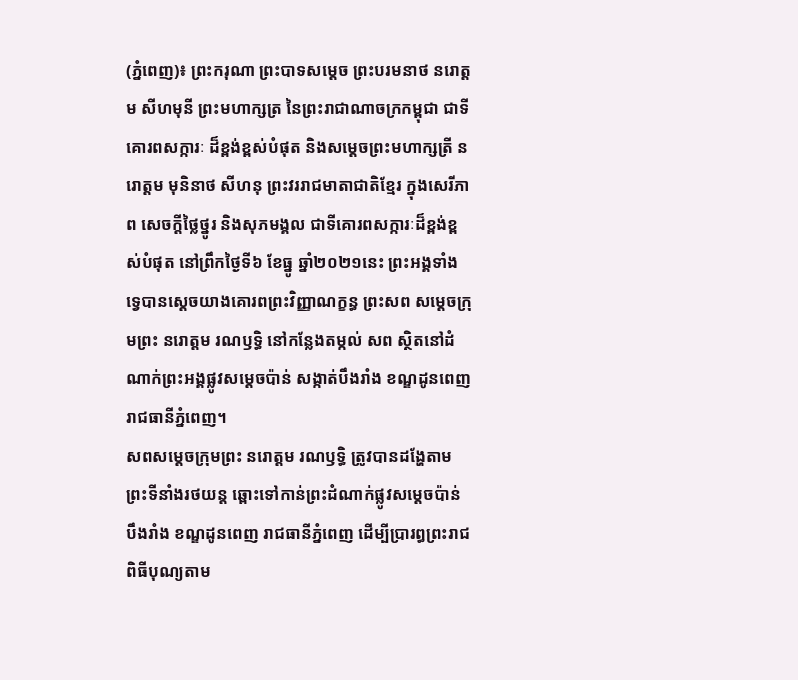(ភ្នំពេញ)៖ ព្រះករុណា ព្រះបាទសម្តេច ព្រះបរមនាថ នរោត្តម សីហមុនី ព្រះមហាក្សត្រ នៃព្រះរាជាណាចក្រកម្ពុជា ជាទីគោរពសក្ការៈ ដ៏ខ្ពង់ខ្ពស់បំផុត និងសម្តេចព្រះមហាក្សត្រី នរោត្តម មុនិនាថ សីហនុ ព្រះវររាជមាតាជាតិខ្មែរ ក្នុងសេរីភាព សេចក្ដីថ្លៃថ្នូរ និងសុភមង្គល ជាទីគោរពសក្ការៈដ៏ខ្ពង់ខ្ពស់បំផុត នៅព្រឹកថ្ងៃទី៦ ខែធ្នូ ឆ្នាំ២០២១នេះ ព្រះអង្គទាំងទ្វេបានស្ដេចយាងគោរពព្រះវិញ្ញាណក្ខន្ធ ព្រះសព សម្ដេចក្រុមព្រះ នរោត្តម រណឫទ្ធិ នៅកន្លែងតម្កល់ សព ស្ថិតនៅដំណាក់ព្រះអង្គផ្លូវសម្តេចប៉ាន់ សង្កាត់បឹងរាំង ខណ្ឌដូនពេញ រាជធានីភ្នំពេញ។
សពសម្តេចក្រុមព្រះ នរោត្តម រណឫទ្ធិ ត្រូវបានដង្ហែតាមព្រះទីនាំងរថយន្ត ឆ្ពោះទៅកាន់ព្រះដំណាក់ផ្លូវសម្តេចប៉ាន់ បឹងរាំង ខណ្ឌដូនពេញ រាជធានីភ្នំពេញ ដើម្បីប្រារព្ធព្រះរាជពិធីបុណ្យតាម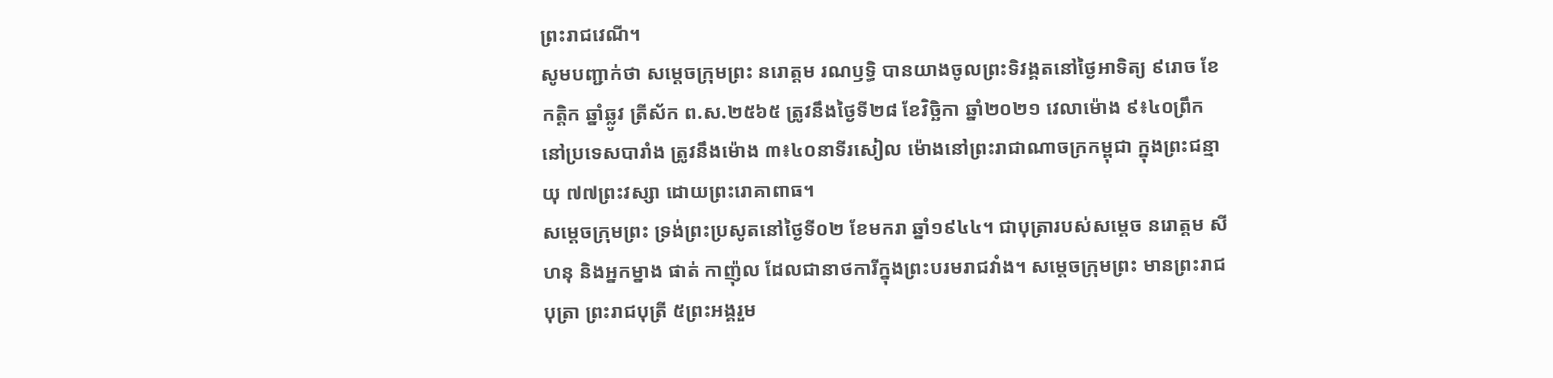ព្រះរាជវេណី។
សូមបញ្ជាក់ថា សម្តេចក្រុមព្រះ នរោត្តម រណឫទ្ធិ បានយាងចូលព្រះទិវង្គតនៅថ្ងៃអាទិត្យ ៩រោច ខែកត្តិក ឆ្នាំឆ្លូវ ត្រីស័ក ព.ស.២៥៦៥ ត្រូវនឹងថ្ងៃទី២៨ ខែវិច្ឆិកា ឆ្នាំ២០២១ វេលាម៉ោង ៩៖៤០ព្រឹក នៅប្រទេសបារាំង ត្រូវនឹងម៉ោង ៣៖៤០នាទីរសៀល ម៉ោងនៅព្រះរាជាណាចក្រកម្ពុជា ក្នុងព្រះជន្មាយុ ៧៧ព្រះវស្សា ដោយព្រះរោគាពាធ។
សម្តេចក្រុមព្រះ ទ្រង់ព្រះប្រសូតនៅថ្ងៃទី០២ ខែមករា ឆ្នាំ១៩៤៤។ ជាបុត្រារបស់សម្តេច នរោត្តម សីហនុ និងអ្នកម្នាង ផាត់ កាញ៉ុល ដែលជានាថការីក្នុងព្រះបរមរាជវាំង។ សម្តេចក្រុមព្រះ មានព្រះរាជបុត្រា ព្រះរាជបុត្រី ៥ព្រះអង្គរួម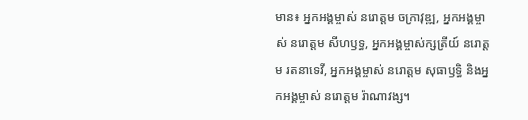មាន៖ អ្នកអង្គម្ចាស់ នរោត្តម ចក្រាវុឌ្ឍ, អ្នកអង្គម្ចាស់ នរោត្តម សីហឫទ្ធ, អ្នកអង្គម្ចាស់ក្សត្រីយ៍ នរោត្តម រតនាទេវី, អ្នកអង្គម្ចាស់ នរោត្តម សុធាឫទ្ធិ និងអ្នកអង្គម្ចាស់ នរោត្តម រ៉ាណាវង្ស។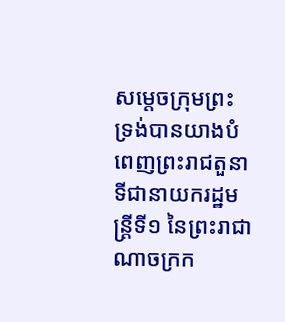សម្តេចក្រុមព្រះ ទ្រង់បានយាងបំពេញព្រះរាជតួនាទីជានាយករដ្ឋមន្ត្រីទី១ នៃព្រះរាជាណាចក្រក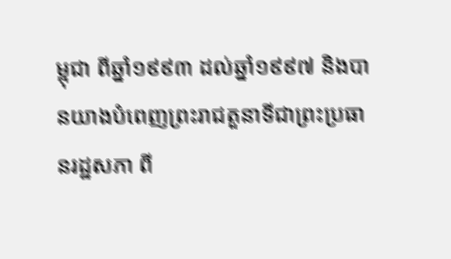ម្ពុជា ពីឆ្នាំ១៩៩៣ ដល់ឆ្នាំ១៩៩៧ និងបានយាងបំពេញព្រះរាជតួនាទីជាព្រះប្រធានរដ្ឋសភា ពី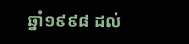ឆ្នាំ១៩៩៨ ដល់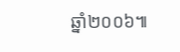ឆ្នាំ២០០៦៕